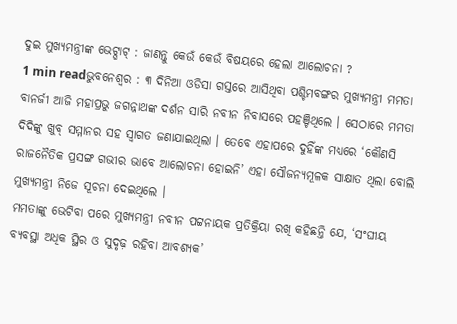ଦୁଇ ମୁଖ୍ୟମନ୍ତ୍ରୀଙ୍କ ଭେଟ୍ଘାଟ୍ : ଜାଣନ୍ତୁ କେଉଁ କେଉଁ ବିଷୟରେ ହେଲା ଆଲୋଚନା ?
1 min readଭୁବନେଶ୍ୱର : ୩ ଦିନିଆ ଓଡିସା ଗସ୍ତରେ ଆସିଥିବା ପଶ୍ଚିମବଙ୍ଗର ମୁଖ୍ୟମନ୍ତ୍ରୀ ମମତା ବାନର୍ଜୀ ଆଜି ମହାପ୍ରଭୁ ଜଗନ୍ନାଥଙ୍କ ଦର୍ଶନ ସାରି ନବୀନ ନିବାସରେ ପହଞ୍ଚିଥିଲେ । ସେଠାରେ ମମତା ଦିଦିଙ୍କୁ ଖୁବ୍ ସମ୍ମାନର ସହ ସ୍ୱାଗତ ଜଣାଯାଇଥିଲା । ତେବେ ଏହାପରେ ଦୁହିଁଙ୍କ ମଧ୍ୟରେ ‘କୌଣସି ରାଜନୈତିକ ପ୍ରସଙ୍ଗ ଗଭୀର ଭାବେ ଆଲୋଚନା ହୋଇନି’ ଏହା ସୌଜନ୍ୟମୂଳକ ସାକ୍ଷାତ ଥିଲା ବୋଲି ମୁଖ୍ୟମନ୍ତ୍ରୀ ନିଜେ ସୂଚନା ଦେଇଥିଲେ ।
ମମତାଙ୍କୁ ଭେଟିବା ପରେ ମୁଖ୍ୟମନ୍ତ୍ରୀ ନବୀନ ପଟ୍ଟନାୟକ ପ୍ରତିକ୍ରିୟା ରଖି କହିଛନ୍ତି ଯେ, ‘ସଂଘୀୟ ବ୍ୟବସ୍ଥା ଅଧିକ ସ୍ଥିର ଓ ସୁଦୃଢ଼ ରହିବା ଆବଶ୍ୟକ’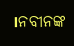।ନବୀନଙ୍କ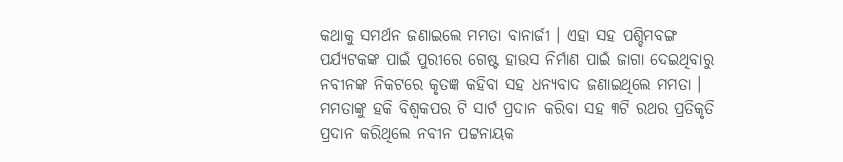କଥାକୁ ସମର୍ଥନ ଜଣାଇଲେ ମମତା ବାନାର୍ଜୀ । ଏହା ସହ ପଶ୍ଚିମବଙ୍ଗ ପର୍ଯ୍ୟଟକଙ୍କ ପାଇଁ ପୁରୀରେ ଗେଷ୍ଟ ହାଉସ ନିର୍ମାଣ ପାଇଁ ଜାଗା ଦେଇଥିବାରୁ ନବୀନଙ୍କ ନିକଟରେ କୃତଜ୍ଞ କହିବା ସହ ଧନ୍ୟବାଦ ଜଣାଇଥିଲେ ମମତା ।
ମମତାଙ୍କୁ ହକି ବିଶ୍ୱକପର ଟି ସାର୍ଟ ପ୍ରଦାନ କରିବା ସହ ୩ଟି ରଥର ପ୍ରତିକୃତି ପ୍ରଦାନ କରିଥିଲେ ନବୀନ ପଟ୍ଟନାୟକ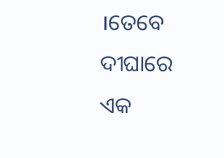।ତେବେ
ଦୀଘାରେ ଏକ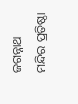ଜଗନ୍ନାଥ ମନ୍ଦିର ପ୍ରତିଷ୍ଠା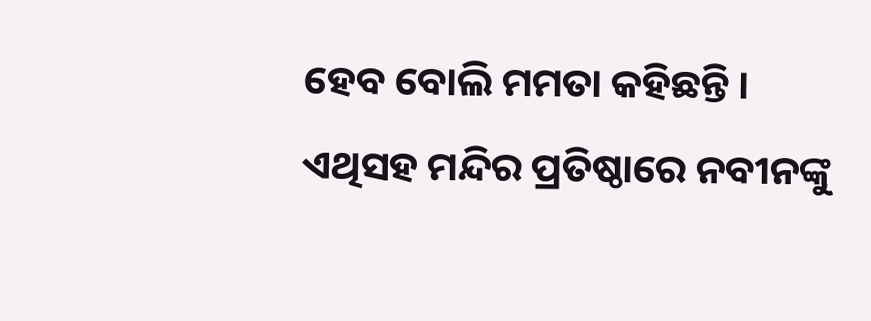ହେବ ବୋଲି ମମତା କହିଛନ୍ତି । ଏଥିସହ ମନ୍ଦିର ପ୍ରତିଷ୍ଠାରେ ନବୀନଙ୍କୁ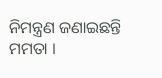ନିମନ୍ତ୍ରଣ ଜଣାଇଛନ୍ତି ମମତା ।